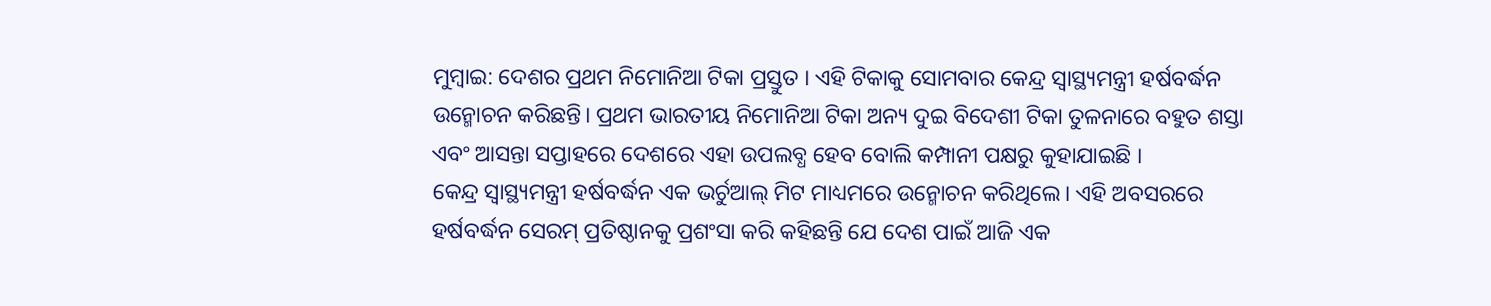ମୁମ୍ବାଇ: ଦେଶର ପ୍ରଥମ ନିମୋନିଆ ଟିକା ପ୍ରସ୍ତୁତ । ଏହି ଟିକାକୁ ସୋମବାର କେନ୍ଦ୍ର ସ୍ବାସ୍ଥ୍ୟମନ୍ତ୍ରୀ ହର୍ଷବର୍ଦ୍ଧନ ଉନ୍ମୋଚନ କରିଛନ୍ତି। ପ୍ରଥମ ଭାରତୀୟ ନିମୋନିଆ ଟିକା ଅନ୍ୟ ଦୁଇ ବିଦେଶୀ ଟିକା ତୁଳନାରେ ବହୁତ ଶସ୍ତା ଏବଂ ଆସନ୍ତା ସପ୍ତାହରେ ଦେଶରେ ଏହା ଉପଲବ୍ଧ ହେବ ବୋଲି କମ୍ପାନୀ ପକ୍ଷରୁ କୁହାଯାଇଛି ।
କେନ୍ଦ୍ର ସ୍ବାସ୍ଥ୍ୟମନ୍ତ୍ରୀ ହର୍ଷବର୍ଦ୍ଧନ ଏକ ଭର୍ଚୁଆଲ୍ ମିଟ ମାଧ୍ୟମରେ ଉନ୍ମୋଚନ କରିଥିଲେ। ଏହି ଅବସରରେ ହର୍ଷବର୍ଦ୍ଧନ ସେରମ୍ ପ୍ରତିଷ୍ଠାନକୁ ପ୍ରଶଂସା କରି କହିଛନ୍ତି ଯେ ଦେଶ ପାଇଁ ଆଜି ଏକ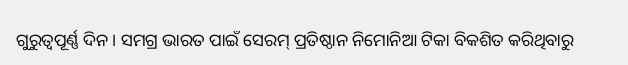ଗୁରୁତ୍ୱପୂର୍ଣ୍ଣ ଦିନ। ସମଗ୍ର ଭାରତ ପାଇଁ ସେରମ୍ ପ୍ରତିଷ୍ଠାନ ନିମୋନିଆ ଟିକା ବିକଶିତ କରିଥିବାରୁ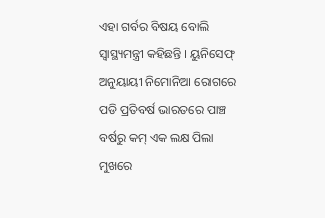ଏହା ଗର୍ବର ବିଷୟ ବୋଲି ସ୍ବାସ୍ଥ୍ୟମନ୍ତ୍ରୀ କହିଛନ୍ତି । ୟୁନିସେଫ୍ ଅନୁୟାୟୀ ନିମୋନିଆ ରୋଗରେ ପଡି ପ୍ରତିବର୍ଷ ଭାରତରେ ପାଞ୍ଚ ବର୍ଷରୁ କମ୍ ଏକ ଲକ୍ଷ ପିଲା ମୁଖରେ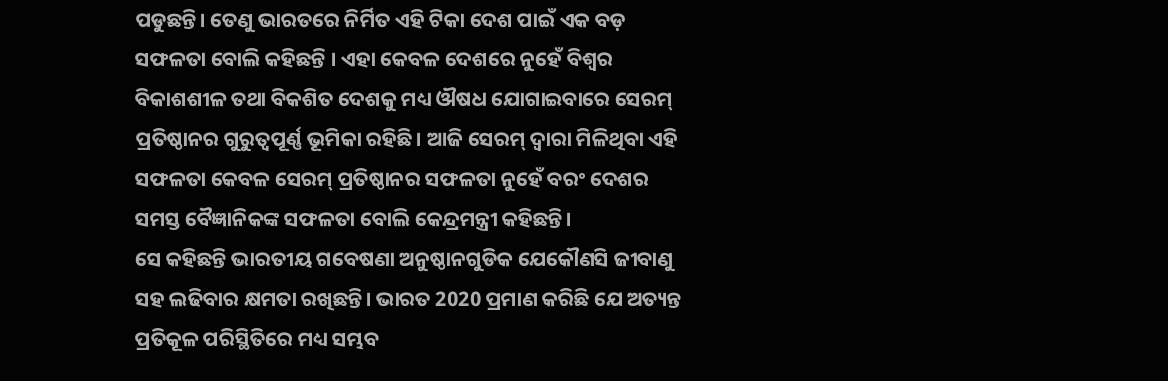ପଡୁଛନ୍ତି। ତେଣୁ ଭାରତରେ ନିର୍ମିତ ଏହି ଟିକା ଦେଶ ପାଇଁ ଏକ ବଡ଼ ସଫଳତା ବୋଲି କହିଛନ୍ତି । ଏହା କେବଳ ଦେଶରେ ନୁହେଁ ବିଶ୍ବର ବିକାଶଶୀଳ ତଥା ବିକଶିତ ଦେଶକୁ ମଧ୍ୟ ଔଷଧ ଯୋଗାଇବାରେ ସେରମ୍ ପ୍ରତିଷ୍ଠାନର ଗୁରୁତ୍ବପୂର୍ଣ୍ଣ ଭୂମିକା ରହିଛି। ଆଜି ସେରମ୍ ଦ୍ବାରା ମିଳିଥିବା ଏହି ସଫଳତା କେବଳ ସେରମ୍ ପ୍ରତିଷ୍ଠାନର ସଫଳତା ନୁହେଁ ବରଂ ଦେଶର ସମସ୍ତ ବୈଜ୍ଞାନିକଙ୍କ ସଫଳତା ବୋଲି କେନ୍ଦ୍ରମନ୍ତ୍ରୀ କହିଛନ୍ତି।
ସେ କହିଛନ୍ତି ଭାରତୀୟ ଗବେଷଣା ଅନୁଷ୍ଠାନଗୁଡିକ ଯେକୌଣସି ଜୀବାଣୁ ସହ ଲଢିବାର କ୍ଷମତା ରଖିଛନ୍ତି। ଭାରତ 2020 ପ୍ରମାଣ କରିଛି ଯେ ଅତ୍ୟନ୍ତ ପ୍ରତିକୂଳ ପରିସ୍ଥିତିରେ ମଧ୍ୟ ସମ୍ଭବ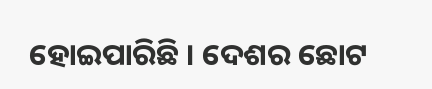ହୋଇପାରିଛି । ଦେଶର ଛୋଟ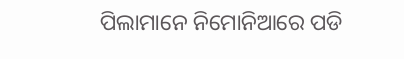ପିଲାମାନେ ନିମୋନିଆରେ ପଡି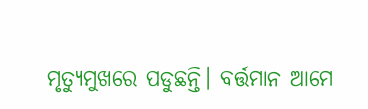ମୃତ୍ୟୁମୁଖରେ ପଡୁଛନ୍ତି। ବର୍ତ୍ତମାନ ଆମେ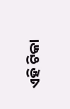ଏହି ଟିକା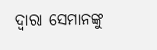ଦ୍ବାରା ସେମାନଙ୍କୁ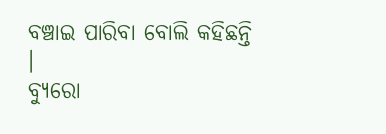ବଞ୍ଚାଇ ପାରିବା ବୋଲି କହିଛନ୍ତି ।
ବ୍ୟୁରୋ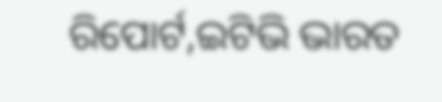ରିପୋର୍ଟ,ଇଟିଭି ଭାରତ